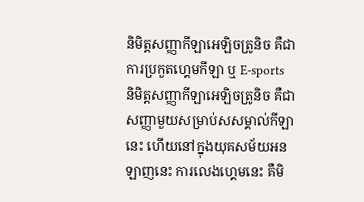និមិត្តសញ្ញាកីឡាអេឡិចត្រូនិច គឺជាការប្រកួតហ្គេមកីឡា ឬ E-sports
និមិត្តសញ្ញាកីឡាអេឡិចត្រូនិច គឺជាសញ្ញាមួយសម្រាប់សសម្គាល់កីឡានេះ ហើយនៅក្នុងយុគសម័យអនឡាញនេះ ការលេងហ្គេមនេះ គឺមិ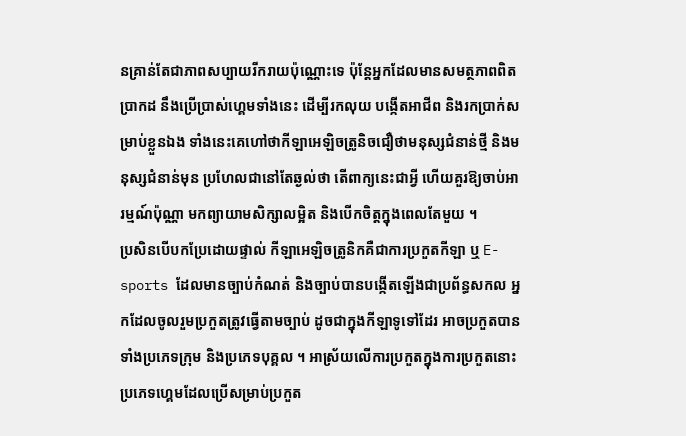នគ្រាន់តែជាភាពសប្បាយរីករាយប៉ុណ្ណោះទេ ប៉ុន្តែអ្នកដែលមានសមត្ថភាពពិតប្រាកដ នឹងប្រើប្រាស់ហ្គេមទាំងនេះ ដើម្បីរកលុយ បង្កើតអាជីព និងរកប្រាក់សម្រាប់ខ្លួនឯង ទាំងនេះគេហៅថាកីឡាអេឡិចត្រូនិចជឿថាមនុស្សជំនាន់ថ្មី និងមនុស្សជំនាន់មុន ប្រហែលជានៅតែឆ្ងល់ថា តើពាក្យនេះជាអ្វី ហើយគួរឱ្យចាប់អារម្មណ៍ប៉ុណ្ណា មកព្យាយាមសិក្សាលម្អិត និងបើកចិត្តក្នុងពេលតែមួយ ។
ប្រសិនបើបកប្រែដោយផ្ទាល់ កីឡាអេឡិចត្រូនិកគឺជាការប្រកួតកីឡា ឬ E-sports ដែលមានច្បាប់កំណត់ និងច្បាប់បានបង្កើតឡើងជាប្រព័ន្ធសកល អ្នកដែលចូលរួមប្រកួតត្រូវធ្វើតាមច្បាប់ ដូចជាក្នុងកីឡាទូទៅដែរ អាចប្រកួតបានទាំងប្រភេទក្រុម និងប្រភេទបុគ្គល ។ អាស្រ័យលើការប្រកួតក្នុងការប្រកួតនោះ ប្រភេទហ្គេមដែលប្រើសម្រាប់ប្រកួត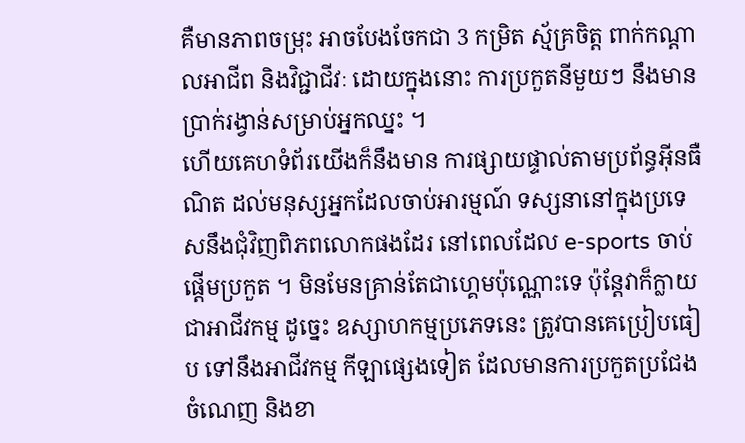គឺមានភាពចម្រុះ អាចបែងចែកជា 3 កម្រិត ស្ម័គ្រចិត្ត ពាក់កណ្តាលអាជីព និងវិជ្ជាជីវៈ ដោយក្នុងនោះ ការប្រកួតនីមួយៗ នឹងមានប្រាក់រង្វាន់សម្រាប់អ្នកឈ្នះ ។
ហើយគេហទំព័រយើងក៏នឹងមាន ការផ្សាយផ្ទាល់តាមប្រព័ន្ធអ៊ីនធឺណិត ដល់មនុស្សអ្នកដែលចាប់អារម្មណ៍ ទស្សនានៅក្នុងប្រទេសនឹងជុំវិញពិភពលោកផងដែរ នៅពេលដែល e-sports ចាប់ផ្ដើមប្រកួត ។ មិនមែនគ្រាន់តែជាហ្គេមប៉ុណ្ណោះទេ ប៉ុន្តែវាក៏ក្លាយជាអាជីវកម្ម ដូច្នេះ ឧស្សាហកម្មប្រភេទនេះ ត្រូវបានគេប្រៀបធៀប ទៅនឹងអាជីវកម្ម កីឡាផ្សេងទៀត ដែលមានការប្រកួតប្រជែង ចំណេញ និងខា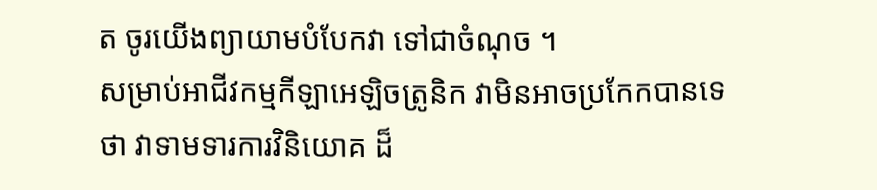ត ចូរយើងព្យាយាមបំបែកវា ទៅជាចំណុច ។
សម្រាប់អាជីវកម្មកីឡាអេឡិចត្រូនិក វាមិនអាចប្រកែកបានទេថា វាទាមទារការវិនិយោគ ដ៏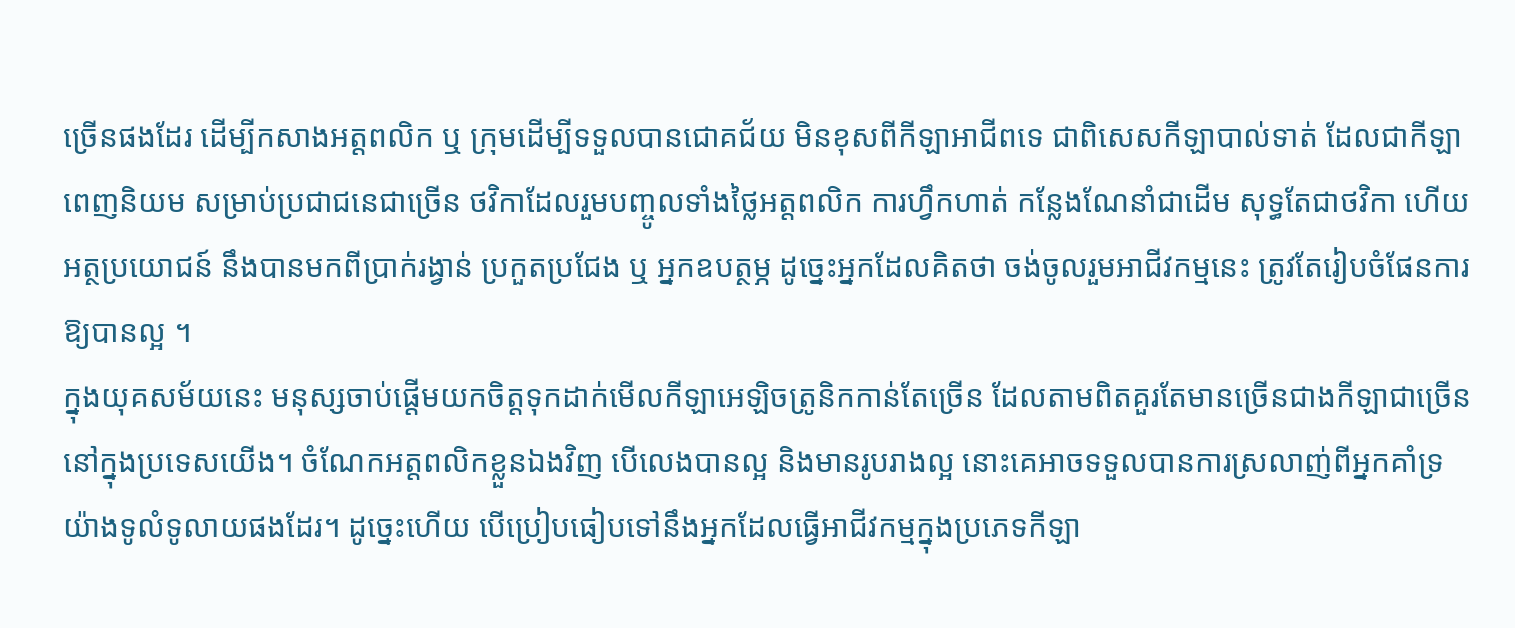ច្រើនផងដែរ ដើម្បីកសាងអត្តពលិក ឬ ក្រុមដើម្បីទទួលបានជោគជ័យ មិនខុសពីកីឡាអាជីពទេ ជាពិសេសកីឡាបាល់ទាត់ ដែលជាកីឡាពេញនិយម សម្រាប់ប្រជាជនេជាច្រើន ថវិកាដែលរួមបញ្ចូលទាំងថ្លៃអត្តពលិក ការហ្វឹកហាត់ កន្លែងណែនាំជាដើម សុទ្ធតែជាថវិកា ហើយអត្ថប្រយោជន៍ នឹងបានមកពីប្រាក់រង្វាន់ ប្រកួតប្រជែង ឬ អ្នកឧបត្ថម្ភ ដូច្នេះអ្នកដែលគិតថា ចង់ចូលរួមអាជីវកម្មនេះ ត្រូវតែរៀបចំផែនការឱ្យបានល្អ ។
ក្នុងយុគសម័យនេះ មនុស្សចាប់ផ្តើមយកចិត្តទុកដាក់មើលកីឡាអេឡិចត្រូនិកកាន់តែច្រើន ដែលតាមពិតគួរតែមានច្រើនជាងកីឡាជាច្រើននៅក្នុងប្រទេសយើង។ ចំណែកអត្តពលិកខ្លួនឯងវិញ បើលេងបានល្អ និងមានរូបរាងល្អ នោះគេអាចទទួលបានការស្រលាញ់ពីអ្នកគាំទ្រយ៉ាងទូលំទូលាយផងដែរ។ ដូច្នេះហើយ បើប្រៀបធៀបទៅនឹងអ្នកដែលធ្វើអាជីវកម្មក្នុងប្រភេទកីឡា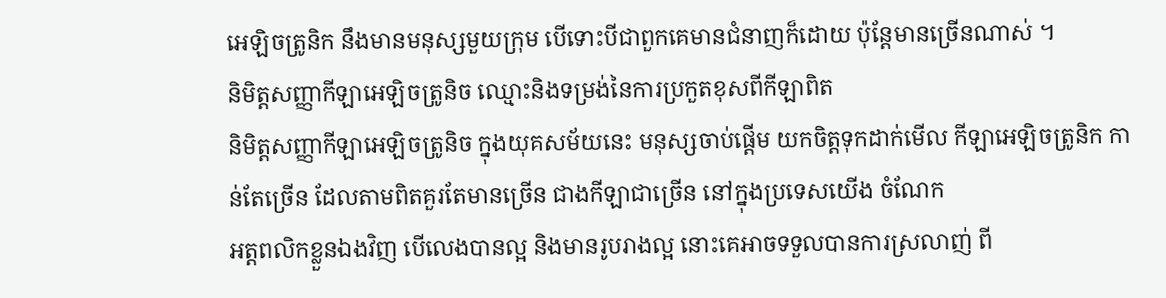អេឡិចត្រូនិក នឹងមានមនុស្សមួយក្រុម បើទោះបីជាពួកគេមានជំនាញក៏ដោយ ប៉ុន្តែមានច្រើនណាស់ ។
និមិត្តសញ្ញាកីឡាអេឡិចត្រូនិច ឈ្មោះនិងទម្រង់នៃការប្រកួតខុសពីកីឡាពិត
និមិត្តសញ្ញាកីឡាអេឡិចត្រូនិច ក្នុងយុគសម័យនេះ មនុស្សចាប់ផ្តើម យកចិត្តទុកដាក់មើល កីឡាអេឡិចត្រូនិក កាន់តែច្រើន ដែលតាមពិតគួរតែមានច្រើន ជាងកីឡាជាច្រើន នៅក្នុងប្រទេសយើង ចំណែក
អត្តពលិកខ្លួនឯងវិញ បើលេងបានល្អ និងមានរូបរាងល្អ នោះគេអាចទទួលបានការស្រលាញ់ ពី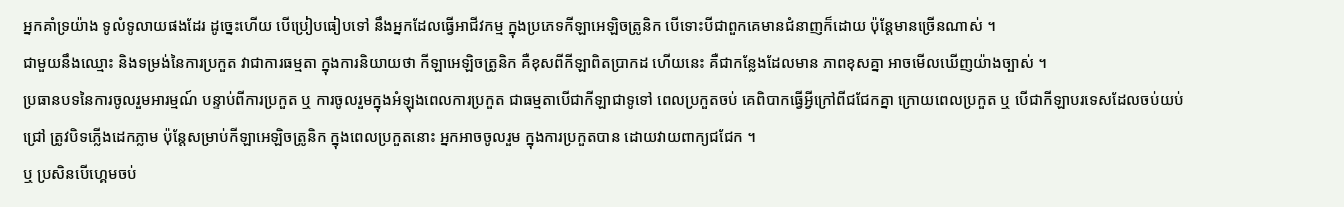អ្នកគាំទ្រយ៉ាង ទូលំទូលាយផងដែរ ដូច្នេះហើយ បើប្រៀបធៀបទៅ នឹងអ្នកដែលធ្វើអាជីវកម្ម ក្នុងប្រភេទកីឡាអេឡិចត្រូនិក បើទោះបីជាពួកគេមានជំនាញក៏ដោយ ប៉ុន្តែមានច្រើនណាស់ ។
ជាមួយនឹងឈ្មោះ និងទម្រង់នៃការប្រកួត វាជាការធម្មតា ក្នុងការនិយាយថា កីឡាអេឡិចត្រូនិក គឺខុសពីកីឡាពិតប្រាកដ ហើយនេះ គឺជាកន្លែងដែលមាន ភាពខុសគ្នា អាចមើលឃើញយ៉ាងច្បាស់ ។
ប្រធានបទនៃការចូលរួមអារម្មណ៍ បន្ទាប់ពីការប្រកួត ឬ ការចូលរួមក្នុងអំឡុងពេលការប្រកួត ជាធម្មតាបើជាកីឡាជាទូទៅ ពេលប្រកួតចប់ គេពិបាកធ្វើអ្វីក្រៅពីជជែកគ្នា ក្រោយពេលប្រកួត ឬ បើជាកីឡាបរទេសដែលចប់យប់ជ្រៅ ត្រូវបិទភ្លើងដេកភ្លាម ប៉ុន្តែសម្រាប់កីឡាអេឡិចត្រូនិក ក្នុងពេលប្រកួតនោះ អ្នកអាចចូលរួម ក្នុងការប្រកួតបាន ដោយវាយពាក្យជជែក ។
ឬ ប្រសិនបើហ្គេមចប់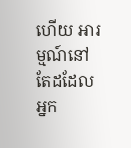ហើយ អារម្មណ៍នៅតែដដែល អ្នក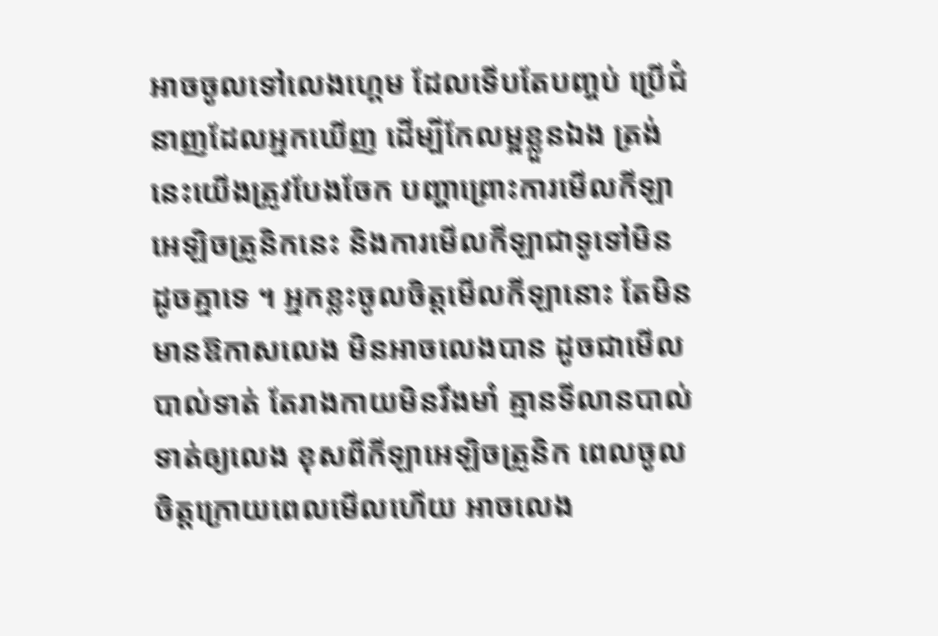អាចចូលទៅលេងហ្គេម ដែលទើបតែបញ្ចប់ ប្រើជំនាញដែលអ្នកឃើញ ដើម្បីកែលម្អខ្លួនឯង ត្រង់នេះយើងត្រូវបែងចែក បញ្ហាព្រោះការមើលកីឡាអេឡិចត្រូនិកនេះ និងការមើលកីឡាជាទូទៅមិនដូចគ្នាទេ ។ អ្នកខ្លះចូលចិត្តមើលកីឡានោះ តែមិនមានឱកាសលេង មិនអាចលេងបាន ដូចជាមើលបាល់ទាត់ តែរាងកាយមិនរឹងមាំ គ្មានទីលានបាល់ទាត់ឲ្យលេង ខុសពីកីឡាអេឡិចត្រូនិក ពេលចូលចិត្តក្រោយពេលមើលហើយ អាចលេង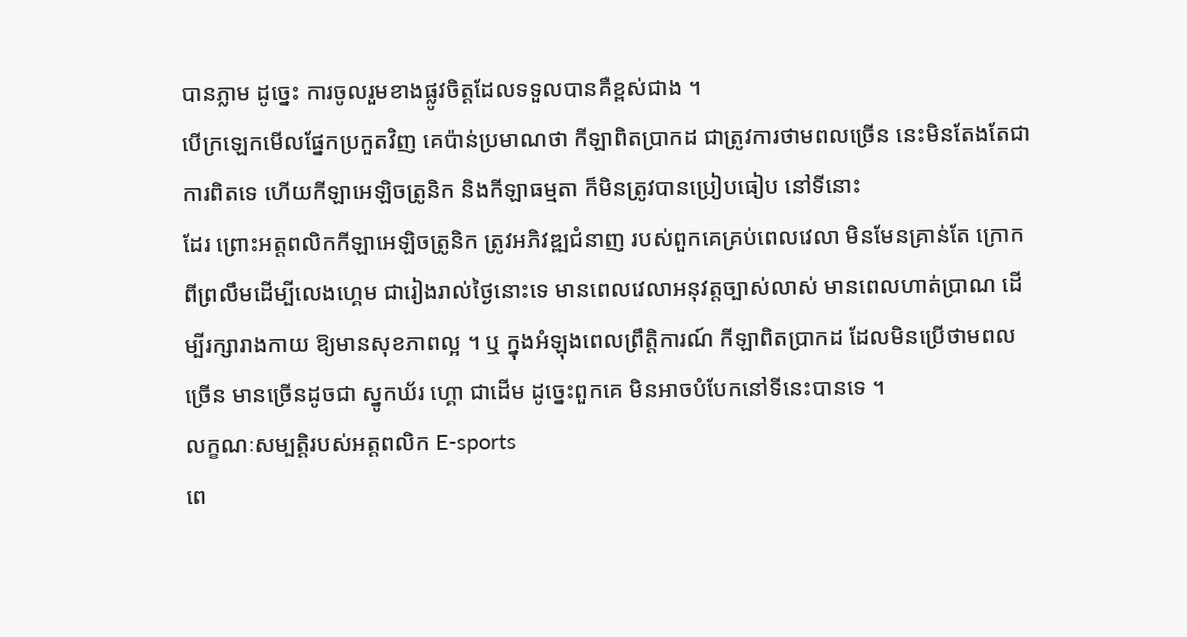បានភ្លាម ដូច្នេះ ការចូលរួមខាងផ្លូវចិត្តដែលទទួលបានគឺខ្ពស់ជាង ។
បើក្រឡេកមើលផ្នែកប្រកួតវិញ គេប៉ាន់ប្រមាណថា កីឡាពិតប្រាកដ ជាត្រូវការថាមពលច្រើន នេះមិនតែងតែជាការពិតទេ ហើយកីឡាអេឡិចត្រូនិក និងកីឡាធម្មតា ក៏មិនត្រូវបានប្រៀបធៀប នៅទីនោះ
ដែរ ព្រោះអត្តពលិកកីឡាអេឡិចត្រូនិក ត្រូវអភិវឌ្ឍជំនាញ របស់ពួកគេគ្រប់ពេលវេលា មិនមែនគ្រាន់តែ ក្រោកពីព្រលឹមដើម្បីលេងហ្គេម ជារៀងរាល់ថ្ងៃនោះទេ មានពេលវេលាអនុវត្តច្បាស់លាស់ មានពេលហាត់ប្រាណ ដើម្បីរក្សារាងកាយ ឱ្យមានសុខភាពល្អ ។ ឬ ក្នុងអំឡុងពេលព្រឹត្តិការណ៍ កីឡាពិតប្រាកដ ដែលមិនប្រើថាមពលច្រើន មានច្រើនដូចជា ស្នូកឃ័រ ហ្គោ ជាដើម ដូច្នេះពួកគេ មិនអាចបំបែកនៅទីនេះបានទេ ។
លក្ខណៈសម្បត្តិរបស់អត្តពលិក E-sports
ពេ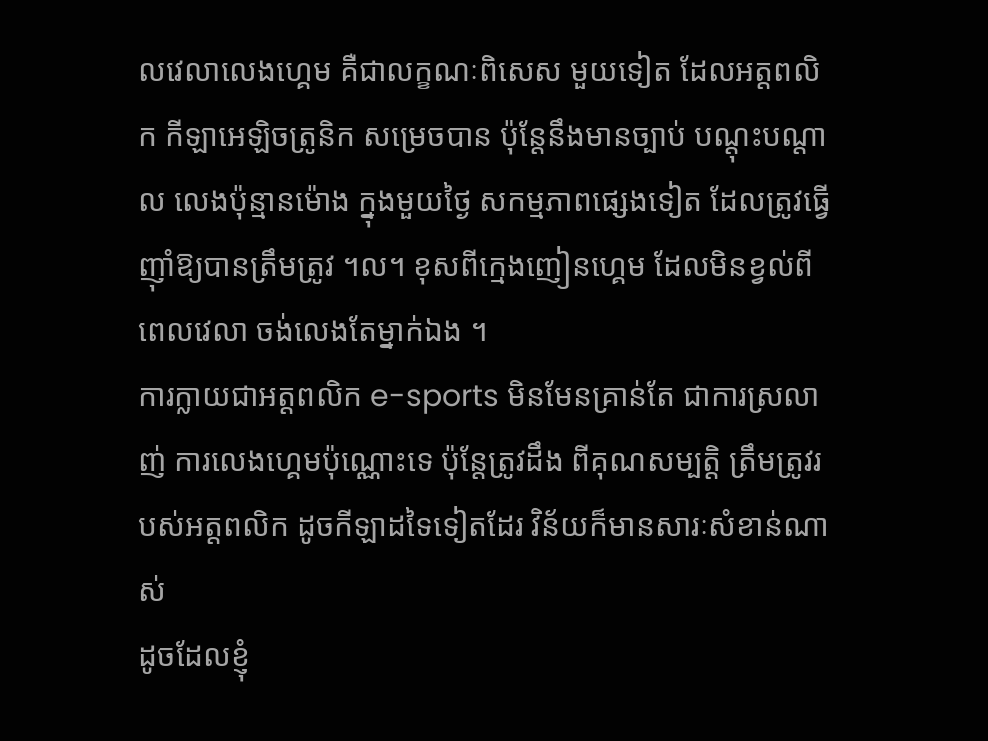លវេលាលេងហ្គេម គឺជាលក្ខណៈពិសេស មួយទៀត ដែលអត្តពលិក កីឡាអេឡិចត្រូនិក សម្រេចបាន ប៉ុន្តែនឹងមានច្បាប់ បណ្តុះបណ្តាល លេងប៉ុន្មានម៉ោង ក្នុងមួយថ្ងៃ សកម្មភាពផ្សេងទៀត ដែលត្រូវធ្វើ ញ៉ាំឱ្យបានត្រឹមត្រូវ ។ល។ ខុសពីក្មេងញៀនហ្គេម ដែលមិនខ្វល់ពីពេលវេលា ចង់លេងតែម្នាក់ឯង ។
ការក្លាយជាអត្តពលិក e-sports មិនមែនគ្រាន់តែ ជាការស្រលាញ់ ការលេងហ្គេមប៉ុណ្ណោះទេ ប៉ុន្តែត្រូវដឹង ពីគុណសម្បតិ្ត ត្រឹមត្រូវរបស់អត្តពលិក ដូចកីឡាដទៃទៀតដែរ វិន័យក៏មានសារៈសំខាន់ណាស់
ដូចដែលខ្ញុំ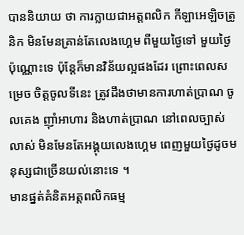បាននិយាយ ថា ការក្លាយជាអត្តពលិក កីឡាអេឡិចត្រូនិក មិនមែនគ្រាន់តែលេងហ្គេម ពីមួយថ្ងៃទៅ មួយថ្ងៃប៉ុណ្ណោះទេ ប៉ុន្តែក៏មានវិន័យល្អផងដែរ ព្រោះពេលសម្រេច ចិត្តចូលទីនេះ ត្រូវដឹងថាមានការហាត់ប្រាណ ចូលគេង ញ៉ាំអាហារ និងហាត់ប្រាណ នៅពេលច្បាស់លាស់ មិនមែនតែអង្គុយលេងហ្គេម ពេញមួយថ្ងៃដូចមនុស្សជាច្រើនយល់នោះទេ ។
មានផ្នត់គំនិតអត្តពលិកធម្ម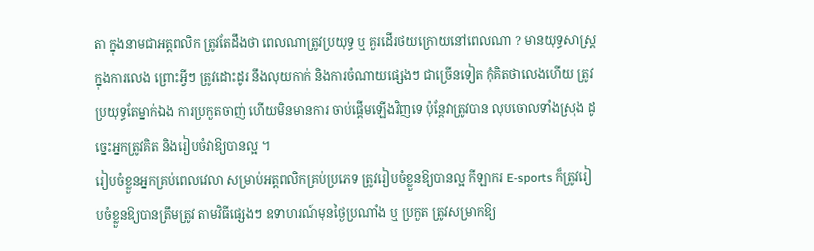តា ក្នុងនាមជាអត្តពលិក ត្រូវតែដឹងថា ពេលណាត្រូវប្រយុទ្ធ ឬ គួរដើរថយក្រោយនៅពេលណា ? មានយុទ្ធសាស្ត្រក្នុងការលេង ព្រោះអ្វីៗ ត្រូវដោះដូរ នឹងលុយកាក់ និងការចំណាយផ្សេងៗ ជាច្រើនទៀត កុំគិតថាលេងហើយ ត្រូវប្រយុទ្ធតែម្នាក់ឯង ការប្រកួតចាញ់ ហើយមិនមានការ ចាប់ផ្តើមឡើងវិញទេ ប៉ុន្តែវាត្រូវបាន លុបចោលទាំងស្រុង ដូច្នេះអ្នកត្រូវគិត និងរៀបចំវាឱ្យបានល្អ ។
រៀបចំខ្លួនអ្នកគ្រប់ពេលវេលា សម្រាប់អត្តពលិកគ្រប់ប្រភេទ ត្រូវរៀបចំខ្លួនឱ្យបានល្អ កីឡាករ E-sports ក៏ត្រូវរៀបចំខ្លួនឱ្យបានត្រឹមត្រូវ តាមវិធីផ្សេងៗ ឧទាហរណ៍មុនថ្ងៃប្រណាំង ឬ ប្រកួត ត្រូវសម្រាកឱ្យ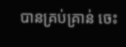បានគ្រប់គ្រាន់ ចេះ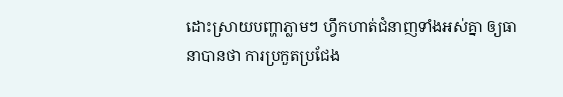ដោះស្រាយបញ្ហាភ្លាមៗ ហ្វឹកហាត់ជំនាញទាំងអស់គ្នា ឲ្យធានាបានថា ការប្រកួតប្រជែង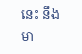នេះ នឹងមា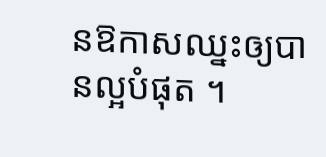នឱកាសឈ្នះឲ្យបានល្អបំផុត ។